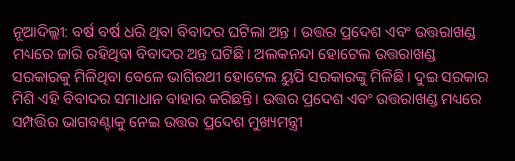ନୂଆଦିଲ୍ଲୀ: ବର୍ଷ ବର୍ଷ ଧରି ଥିବା ବିବାଦର ଘଟିଲା ଅନ୍ତ । ଉତ୍ତର ପ୍ରଦେଶ ଏବଂ ଉତ୍ତରାଖଣ୍ଡ ମଧ୍ୟରେ ଜାରି ରହିଥିବା ବିବାଦର ଅନ୍ତ ଘଟିଛି। ଅଲକନନ୍ଦା ହୋଟେଲ ଉତ୍ତରାଖଣ୍ଡ ସରକାରକୁ ମିଳିଥିବା ବେଳେ ଭାଗିରଥୀ ହୋଟେଲ ୟୁପି ସରକାରଙ୍କୁ ମିଳିଛି। ଦୁଇ ସରକାର ମିଶି ଏହି ବିବାଦର ସମାଧାନ ବାହାର କରିଛନ୍ତି। ଉତ୍ତର ପ୍ରଦେଶ ଏବଂ ଉତ୍ତରାଖଣ୍ଡ ମଧ୍ୟରେ ସମ୍ପତ୍ତିର ଭାଗବଣ୍ଟାକୁ ନେଇ ଉତ୍ତର ପ୍ରଦେଶ ମୁଖ୍ୟମନ୍ତ୍ରୀ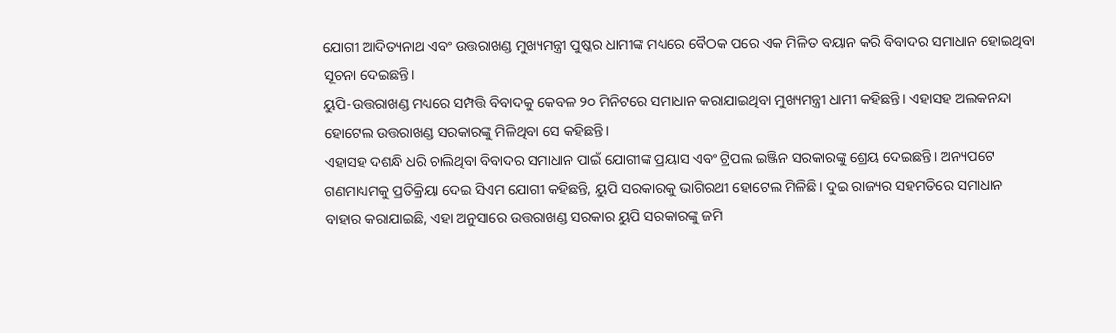ଯୋଗୀ ଆଦିତ୍ୟନାଥ ଏବଂ ଉତ୍ତରାଖଣ୍ଡ ମୁଖ୍ୟମନ୍ତ୍ରୀ ପୁଷ୍କର ଧାମୀଙ୍କ ମଧ୍ୟରେ ବୈଠକ ପରେ ଏକ ମିଳିତ ବୟାନ କରି ବିବାଦର ସମାଧାନ ହୋଇଥିବା ସୂଚନା ଦେଇଛନ୍ତି।
ୟୁପି-ଉତ୍ତରାଖଣ୍ଡ ମଧ୍ୟରେ ସମ୍ପତ୍ତି ବିବାଦକୁ କେବଳ ୨୦ ମିନିଟରେ ସମାଧାନ କରାଯାଇଥିବା ମୁଖ୍ୟମନ୍ତ୍ରୀ ଧାମୀ କହିଛନ୍ତି। ଏହାସହ ଅଲକନନ୍ଦା ହୋଟେଲ ଉତ୍ତରାଖଣ୍ଡ ସରକାରଙ୍କୁ ମିଳିଥିବା ସେ କହିଛନ୍ତି।
ଏହାସହ ଦଶନ୍ଧି ଧରି ଚାଲିଥିବା ବିବାଦର ସମାଧାନ ପାଇଁ ଯୋଗୀଙ୍କ ପ୍ରୟାସ ଏବଂ ଟ୍ରିପଲ ଇଞ୍ଜିନ ସରକାରଙ୍କୁ ଶ୍ରେୟ ଦେଇଛନ୍ତି। ଅନ୍ୟପଟେ ଗଣମାଧ୍ୟମକୁ ପ୍ରତିକ୍ରିୟା ଦେଇ ସିଏମ ଯୋଗୀ କହିଛନ୍ତି, ୟୁପି ସରକାରକୁ ଭାଗିରଥୀ ହୋଟେଲ ମିଳିଛି। ଦୁଇ ରାଜ୍ୟର ସହମତିରେ ସମାଧାନ ବାହାର କରାଯାଇଛି, ଏହା ଅନୁସାରେ ଉତ୍ତରାଖଣ୍ଡ ସରକାର ୟୁପି ସରକାରଙ୍କୁ ଜମି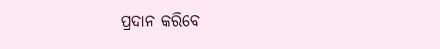ପ୍ରଦାନ କରିବେ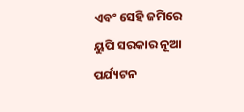ଏବଂ ସେହି ଜମିରେ ୟୁପି ସରକାର ନୂଆ ପର୍ଯ୍ୟଟନ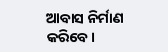ଆବାସ ନିର୍ମାଣ କରିବେ।